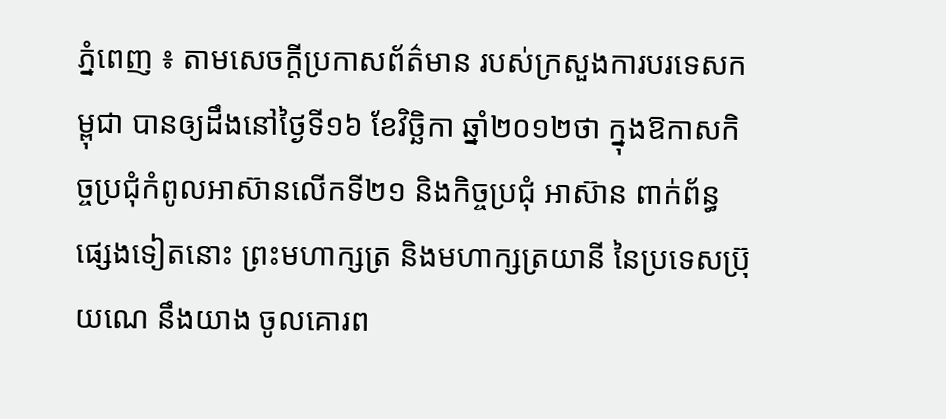ភ្នំពេញ ៖ តាមសេចក្តីប្រកាសព័ត៌មាន របស់ក្រសួងការបរទេសកម្ពុជា បានឲ្យដឹងនៅថ្ងៃទី១៦ ខែវិច្ឆិកា ឆ្នាំ២០១២ថា ក្នុងឱកាសកិច្ចប្រជុំកំពូលអាស៊ានលើកទី២១ និងកិច្ចប្រជុំ អាស៊ាន ពាក់ព័ន្ធផ្សេងទៀតនោះ ព្រះមហាក្សត្រ និងមហាក្សត្រយានី នៃប្រទេសប្រ៊ុយណេ នឹងយាង ចូលគោរព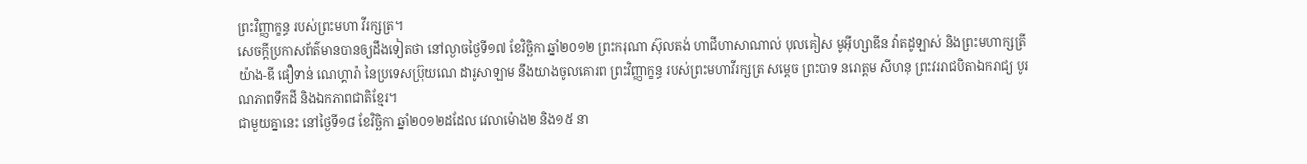ព្រះវិញ្ញាក្ខន្ធ របស់ព្រះមហា វីរក្សត្រ។
សេចក្តីប្រកាសព័ត៌មានបានឲ្យដឹងទៀតថា នៅល្ងាចថ្ងៃទី១៧ ខែវិច្ឆិកា ឆ្នាំ២០១២ ព្រះករុណា ស៊ុលតង់ ហាជីហាសាណាល់ បុលគៀស មូអ៊ីហ្សាឌីន វ៉ាតដូឡាស់ និងព្រះមហាក្សត្រី យ៉ាង-ឌី ផឿទាន់ ណេហ្គារ៉ា នៃប្រទេសប្រ៊ុយណេ ដារូសាឡាម នឹងយាងចូលគោរព ព្រះវិញ្ញាក្ខន្ធ របស់ព្រះមហាវីរក្សត្រ សម្តេច ព្រះបាទ នរោត្តម សីហនុ ព្រះវររាជបិតាឯករាជ្យ បូរណភាពទឹកដី និងឯកភាពជាតិខ្មែរ។
ជាមួយគ្នានេះ នៅថ្ងៃទី១៨ ខែវិច្ឆិកា ឆ្នាំ២០១២ដដែល វេលាម៉ោង២ និង១៥ នា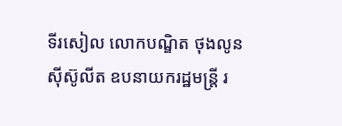ទីរសៀល លោកបណ្ឌិត ថុងលូន ស៊ីស៊ូលីត ឧបនាយករដ្ឋមន្រ្តី រ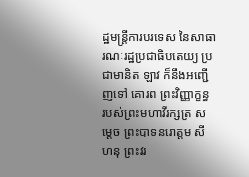ដ្ឋមន្រ្តីការបរទេស នៃសាធារណៈរដ្ឋប្រជាធិបតេយ្យ ប្រជាមានិត ឡាវ ក៏នឹងអញ្ជើញទៅ គោរព ព្រះវិញ្ញាក្ខន្ធ របស់ព្រះមហាវីរក្សត្រ សម្តេច ព្រះបាទនរោត្តម សីហនុ ព្រះវរ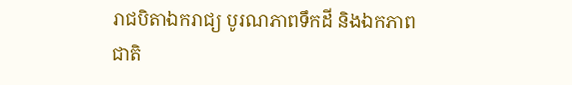រាជបិតាឯករាជ្យ បូរណភាពទឹកដី និងឯកភាពជាតិ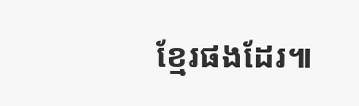ខ្មែរផងដែរ៕